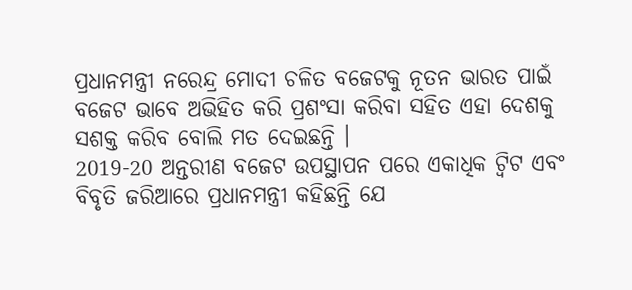ପ୍ରଧାନମନ୍ତ୍ରୀ ନରେନ୍ଦ୍ର ମୋଦୀ ଚଳିତ ବଜେଟକୁ ନୂତନ ଭାରତ ପାଇଁ ବଜେଟ ଭାବେ ଅଭିହିତ କରି ପ୍ରଶଂସା କରିବା ସହିତ ଏହା ଦେଶକୁ ସଶକ୍ତ କରିବ ବୋଲି ମତ ଦେଇଛନ୍ତି ।
2019-20 ଅନ୍ତରୀଣ ବଜେଟ ଉପସ୍ଥାପନ ପରେ ଏକାଧିକ ଟ୍ୱିଟ ଏବଂ ବିବୃତି ଜରିଆରେ ପ୍ରଧାନମନ୍ତ୍ରୀ କହିଛନ୍ତି ଯେ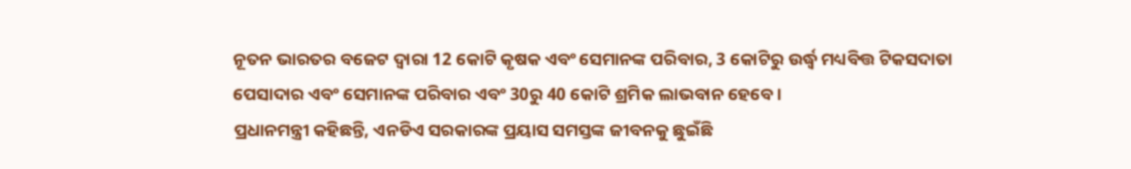ନୂତନ ଭାରତର ବଜେଟ ଦ୍ୱାରା 12 କୋଟି କୃଷକ ଏବଂ ସେମାନଙ୍କ ପରିବାର, 3 କୋଟିରୁ ଉର୍ଦ୍ଧ୍ଵ ମଧ୍ୟବିତ୍ତ ଟିକସଦାତା ପେସାଦାର ଏବଂ ସେମାନଙ୍କ ପରିବାର ଏବଂ 30ରୁ 40 କୋଟି ଶ୍ରମିକ ଲାଭବାନ ହେବେ ।
ପ୍ରଧାନମନ୍ତ୍ରୀ କହିଛନ୍ତି, ଏନଡିଏ ସରକାରଙ୍କ ପ୍ରୟାସ ସମସ୍ତଙ୍କ ଜୀବନକୁ ଛୁଇଁଛି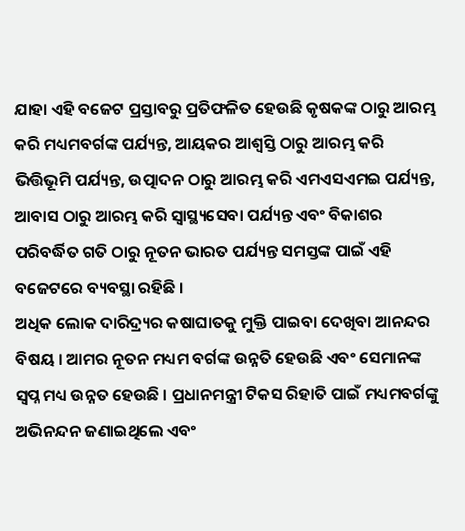ଯାହା ଏହି ବଜେଟ ପ୍ରସ୍ତାବରୁ ପ୍ରତିଫଳିତ ହେଉଛି କୃଷକଙ୍କ ଠାରୁ ଆରମ୍ଭ କରି ମଧ୍ୟମବର୍ଗଙ୍କ ପର୍ଯ୍ୟନ୍ତ, ଆୟକର ଆଶ୍ୱସ୍ତି ଠାରୁ ଆରମ୍ଭ କରି ଭିତ୍ତିଭୂମି ପର୍ଯ୍ୟନ୍ତ, ଉତ୍ପାଦନ ଠାରୁ ଆରମ୍ଭ କରି ଏମଏସଏମଇ ପର୍ଯ୍ୟନ୍ତ, ଆବାସ ଠାରୁ ଆରମ୍ଭ କରି ସ୍ୱାସ୍ଥ୍ୟସେବା ପର୍ଯ୍ୟନ୍ତ ଏବଂ ବିକାଶର ପରିବର୍ଦ୍ଧିତ ଗତି ଠାରୁ ନୂତନ ଭାରତ ପର୍ଯ୍ୟନ୍ତ ସମସ୍ତଙ୍କ ପାଇଁ ଏହି ବଜେଟରେ ବ୍ୟବସ୍ଥା ରହିଛି ।
ଅଧିକ ଲୋକ ଦାରିଦ୍ର୍ୟର କଷାଘାତକୁ ମୁକ୍ତି ପାଇବା ଦେଖିବା ଆନନ୍ଦର ବିଷୟ । ଆମର ନୂତନ ମଧ୍ୟମ ବର୍ଗଙ୍କ ଉନ୍ନତି ହେଉଛି ଏବଂ ସେମାନଙ୍କ ସ୍ୱପ୍ନ ମଧ୍ୟ ଉନ୍ନତ ହେଉଛି । ପ୍ରଧାନମନ୍ତ୍ରୀ ଟିକସ ରିହାତି ପାଇଁ ମଧ୍ୟମବର୍ଗଙ୍କୁ ଅଭିନନ୍ଦନ ଜଣାଇଥିଲେ ଏବଂ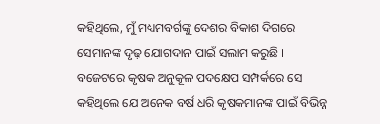କହିଥିଲେ, ମୁଁ ମଧ୍ୟମବର୍ଗଙ୍କୁ ଦେଶର ବିକାଶ ଦିଗରେ ସେମାନଙ୍କ ଦୃଢ଼ ଯୋଗଦାନ ପାଇଁ ସଲାମ କରୁଛି ।
ବଜେଟରେ କୃଷକ ଅନୁକୂଳ ପଦକ୍ଷେପ ସମ୍ପର୍କରେ ସେ କହିଥିଲେ ଯେ ଅନେକ ବର୍ଷ ଧରି କୃଷକମାନଙ୍କ ପାଇଁ ବିଭିନ୍ନ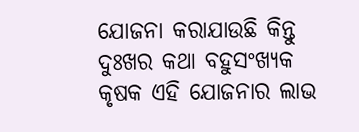ଯୋଜନା କରାଯାଉଛି କିନ୍ତୁ ଦୁଃଖର କଥା ବହୁସଂଖ୍ୟକ କୃଷକ ଏହି ଯୋଜନାର ଲାଭ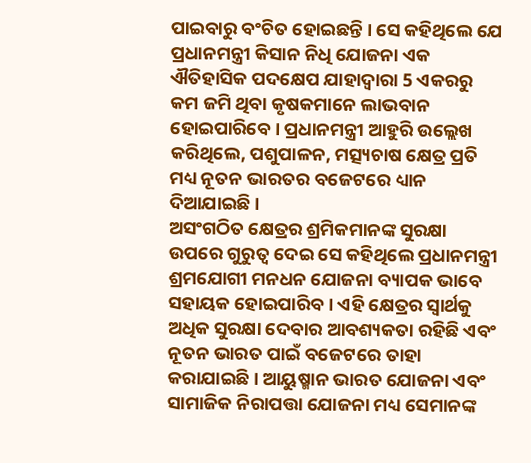ପାଇବାରୁ ବଂଚିତ ହୋଇଛନ୍ତି । ସେ କହିଥିଲେ ଯେ ପ୍ରଧାନମନ୍ତ୍ରୀ କିସାନ ନିଧି ଯୋଜନା ଏକ ଐତିହାସିକ ପଦକ୍ଷେପ ଯାହାଦ୍ୱାରା 5 ଏକରରୁ କମ ଜମି ଥିବା କୃଷକମାନେ ଲାଭବାନ ହୋଇପାରିବେ । ପ୍ରଧାନମନ୍ତ୍ରୀ ଆହୁରି ଉଲ୍ଲେଖ କରିଥିଲେ, ପଶୁପାଳନ, ମତ୍ସ୍ୟଚାଷ କ୍ଷେତ୍ର ପ୍ରତି ମଧ୍ୟ ନୂତନ ଭାରତର ବଜେଟରେ ଧ୍ୟାନ ଦିଆଯାଇଛି ।
ଅସଂଗଠିତ କ୍ଷେତ୍ରର ଶ୍ରମିକମାନଙ୍କ ସୁରକ୍ଷା ଉପରେ ଗୁରୁତ୍ୱ ଦେଇ ସେ କହିଥିଲେ ପ୍ରଧାନମନ୍ତ୍ରୀ ଶ୍ରମଯୋଗୀ ମନଧନ ଯୋଜନା ବ୍ୟାପକ ଭାବେ ସହାୟକ ହୋଇପାରିବ । ଏହି କ୍ଷେତ୍ରର ସ୍ୱାର୍ଥକୁ ଅଧିକ ସୁରକ୍ଷା ଦେବାର ଆବଶ୍ୟକତା ରହିଛି ଏବଂ ନୂତନ ଭାରତ ପାଇଁ ବଜେଟରେ ତାହା କରାଯାଇଛି । ଆୟୁଷ୍ମାନ ଭାରତ ଯୋଜନା ଏବଂ ସାମାଜିକ ନିରାପତ୍ତା ଯୋଜନା ମଧ୍ୟ ସେମାନଙ୍କ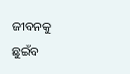ଜୀବନକୁ ଛୁଇଁବ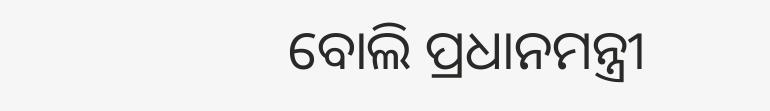ବୋଲି ପ୍ରଧାନମନ୍ତ୍ରୀ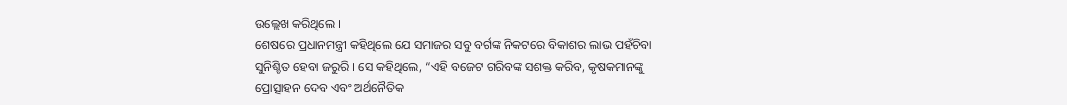ଉଲ୍ଲେଖ କରିଥିଲେ ।
ଶେଷରେ ପ୍ରଧାନମନ୍ତ୍ରୀ କହିଥିଲେ ଯେ ସମାଜର ସବୁ ବର୍ଗଙ୍କ ନିକଟରେ ବିକାଶର ଲାଭ ପହଁଚିବା ସୁନିଶ୍ଚିତ ହେବା ଜରୁରି । ସେ କହିଥିଲେ, “ଏହି ବଜେଟ ଗରିବଙ୍କ ସଶକ୍ତ କରିବ, କୃଷକମାନଙ୍କୁ ପ୍ରୋତ୍ସାହନ ଦେବ ଏବଂ ଅର୍ଥନୈତିକ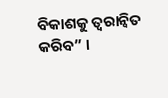ବିକାଶକୁ ତ୍ୱରାନ୍ୱିତ କରିବ” ।